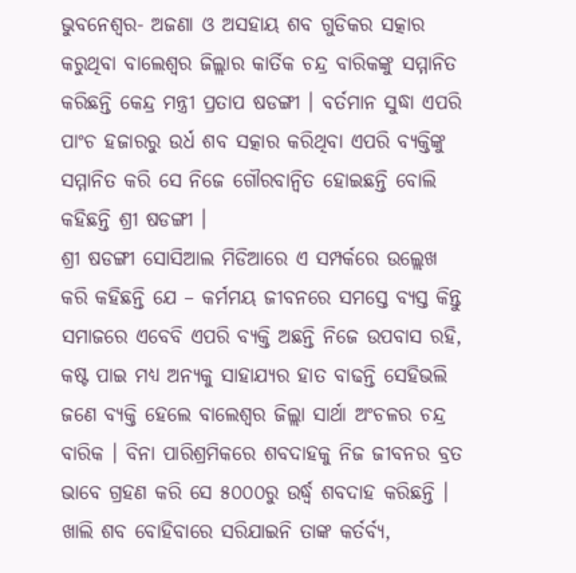ଭୁବନେଶ୍ୱର- ଅଜଣା ଓ ଅସହାୟ ଶବ ଗୁଡିକର ସତ୍କାର କରୁଥିବା ବାଲେଶ୍ୱର ଜିଲ୍ଲାର କାର୍ତିକ ଚନ୍ଦ୍ର ବାରିକଙ୍କୁ ସମ୍ମାନିତ କରିଛନ୍ତି କେନ୍ଦ୍ର ମନ୍ତ୍ରୀ ପ୍ରତାପ ଷଡଙ୍ଗୀ । ବର୍ତମାନ ସୁଦ୍ଧା ଏପରି ପାଂଚ ହଜାରରୁ ଉର୍ଧ ଶବ ସତ୍କାର କରିଥିବା ଏପରି ବ୍ୟକ୍ତିଙ୍କୁ ସମ୍ମାନିତ କରି ସେ ନିଜେ ଗୌରବାନ୍ୱିତ ହୋଇଛନ୍ତି ବୋଲି କହିଛନ୍ତି ଶ୍ରୀ ଷଡଙ୍ଗୀ ।
ଶ୍ରୀ ଷଡଙ୍ଗୀ ସୋସିଆଲ ମିଡିଆରେ ଏ ସମ୍ପର୍କରେ ଉଲ୍ଲେଖ କରି କହିଛନ୍ତି ଯେ – କର୍ମମୟ ଜୀବନରେ ସମସ୍ତେ ବ୍ୟସ୍ତ କିନ୍ତୁ ସମାଜରେ ଏବେବି ଏପରି ବ୍ୟକ୍ତି ଅଛନ୍ତି ନିଜେ ଉପବାସ ରହି, କଷ୍ଟ ପାଇ ମଧ୍ୟ ଅନ୍ୟକୁ ସାହାଯ୍ୟର ହାତ ବାଢନ୍ତି ସେହିଭଲି ଜଣେ ବ୍ୟକ୍ତି ହେଲେ ବାଲେଶ୍ୱର ଜିଲ୍ଲା ସାର୍ଥା ଅଂଚଳର ଚନ୍ଦ୍ର ବାରିକ । ବିନା ପାରିଶ୍ରମିକରେ ଶବଦାହକୁ ନିଜ ଜୀବନର ବ୍ରତ ଭାବେ ଗ୍ରହଣ କରି ସେ ୫୦୦୦ରୁ ଉର୍ଦ୍ଧ୍ୱ ଶବଦାହ କରିଛନ୍ତି । ଖାଲି ଶବ ବୋହିବାରେ ସରିଯାଇନି ତାଙ୍କ କର୍ତର୍ବ୍ୟ,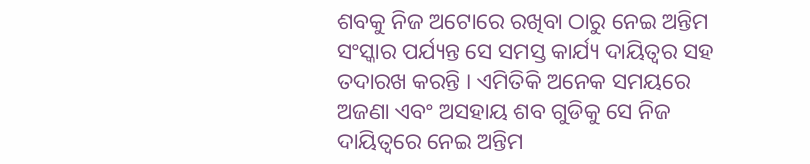ଶବକୁ ନିଜ ଅଟୋରେ ରଖିବା ଠାରୁ ନେଇ ଅନ୍ତିମ ସଂସ୍କାର ପର୍ଯ୍ୟନ୍ତ ସେ ସମସ୍ତ କାର୍ଯ୍ୟ ଦାୟିତ୍ୱର ସହ ତଦାରଖ କରନ୍ତି । ଏମିତିକି ଅନେକ ସମୟରେ ଅଜଣା ଏବଂ ଅସହାୟ ଶବ ଗୁଡିକୁ ସେ ନିଜ ଦାୟିତ୍ୱରେ ନେଇ ଅନ୍ତିମ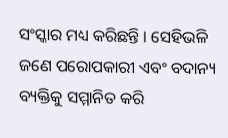ସଂସ୍କାର ମଧ୍ୟ କରିଛନ୍ତି । ସେହିଭଳି ଜଣେ ପରୋପକାରୀ ଏବଂ ବଦାନ୍ୟ ବ୍ୟକ୍ତିକୁ ସମ୍ମାନିତ କରି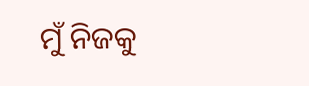ମୁଁ ନିଜକୁ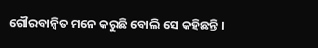ଗୌରବାନ୍ୱିତ ମନେ କରୁଛି ବୋଲି ସେ କହିଛନ୍ତି ।